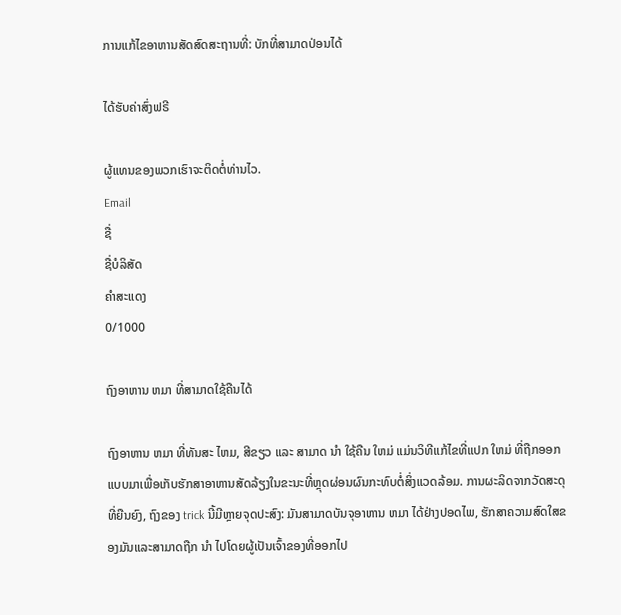ການແກ້ໄຂອາຫານສັດສົດສະຖານທີ່: ບັກທີ່ສາມາດປ່ອນໄດ້

ໄດ້ຮັບຄ່າສົ່ງຟຣີ

ຜູ້ແທນຂອງພວກເຮົາຈະຕິດຕໍ່ທ່ານໄວ.
Email
ຊື່
ຊື່ບໍລິສັດ
ຄຳສະແດງ
0/1000

ຖົງອາຫານ ຫມາ ທີ່ສາມາດໃຊ້ຄືນໄດ້

ຖົງອາຫານ ຫມາ ທີ່ທັນສະ ໄຫມ, ສີຂຽວ ແລະ ສາມາດ ນໍາ ໃຊ້ຄືນ ໃຫມ່ ແມ່ນວິທີແກ້ໄຂທີ່ແປກ ໃຫມ່ ທີ່ຖືກອອກແບບມາເພື່ອເກັບຮັກສາອາຫານສັດລ້ຽງໃນຂະນະທີ່ຫຼຸດຜ່ອນຜົນກະທົບຕໍ່ສິ່ງແວດລ້ອມ. ການຜະລິດຈາກວັດສະດຸທີ່ຍືນຍົງ, ຖົງຂອງ trick ນີ້ມີຫຼາຍຈຸດປະສົງ: ມັນສາມາດບັນຈຸອາຫານ ຫມາ ໄດ້ຢ່າງປອດໄພ, ຮັກສາຄວາມສົດໃສຂອງມັນແລະສາມາດຖືກ ນໍາ ໄປໂດຍຜູ້ເປັນເຈົ້າຂອງທີ່ອອກໄປ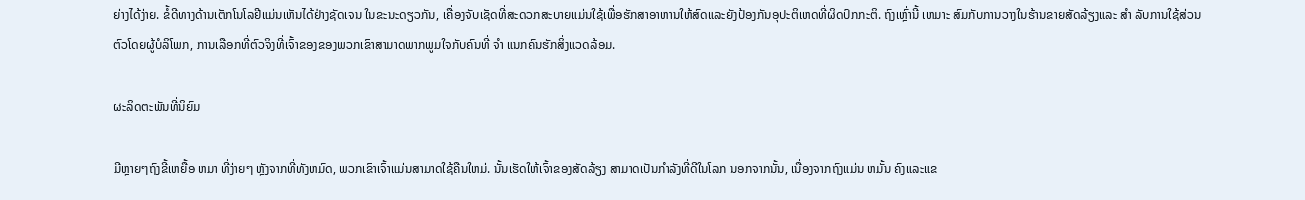ຍ່າງໄດ້ງ່າຍ. ຂໍ້ດີທາງດ້ານເຕັກໂນໂລຢີແມ່ນເຫັນໄດ້ຢ່າງຊັດເຈນ ໃນຂະນະດຽວກັນ, ເຄື່ອງຈັບເຊັດທີ່ສະດວກສະບາຍແມ່ນໃຊ້ເພື່ອຮັກສາອາຫານໃຫ້ສົດແລະຍັງປ້ອງກັນອຸປະຕິເຫດທີ່ຜິດປົກກະຕິ. ຖົງເຫຼົ່ານີ້ ເຫມາະ ສົມກັບການວາງໃນຮ້ານຂາຍສັດລ້ຽງແລະ ສໍາ ລັບການໃຊ້ສ່ວນຕົວໂດຍຜູ້ບໍລິໂພກ, ການເລືອກທີ່ຕົວຈິງທີ່ເຈົ້າຂອງຂອງພວກເຂົາສາມາດພາກພູມໃຈກັບຄົນທີ່ ຈໍາ ແນກຄົນຮັກສິ່ງແວດລ້ອມ.

ຜະລິດຕະພັນທີ່ນິຍົມ

ມີຫຼາຍໆຖົງຂີ້ເຫຍື້ອ ຫມາ ທີ່ງ່າຍໆ ຫຼັງຈາກທີ່ທັງຫມົດ, ພວກເຂົາເຈົ້າແມ່ນສາມາດໃຊ້ຄືນໃຫມ່. ນັ້ນເຮັດໃຫ້ເຈົ້າຂອງສັດລ້ຽງ ສາມາດເປັນກໍາລັງທີ່ດີໃນໂລກ ນອກຈາກນັ້ນ, ເນື່ອງຈາກຖົງແມ່ນ ຫມັ້ນ ຄົງແລະແຂ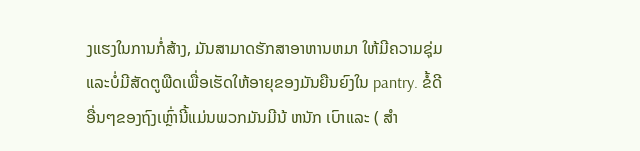ງແຮງໃນການກໍ່ສ້າງ, ມັນສາມາດຮັກສາອາຫານຫມາ ໃຫ້ມີຄວາມຊຸ່ມແລະບໍ່ມີສັດຕູພືດເພື່ອເຮັດໃຫ້ອາຍຸຂອງມັນຍືນຍົງໃນ pantry. ຂໍ້ດີອື່ນໆຂອງຖົງເຫຼົ່ານີ້ແມ່ນພວກມັນມີນ້ ຫນັກ ເບົາແລະ ( ສໍາ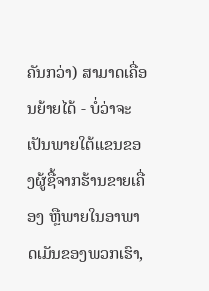ຄັນກວ່າ) ສາມາດເຄື່ອນຍ້າຍໄດ້ - ບໍ່ວ່າຈະເປັນພາຍໃຕ້ແຂນຂອງຜູ້ຊື້ຈາກຮ້ານຂາຍເຄື່ອງ ຫຼືພາຍໃນອາພາດເມັນຂອງພວກເຮົາ,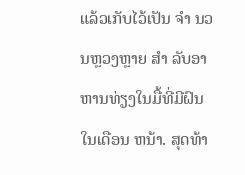ແລ້ວເກັບໄວ້ເປັນ ຈໍາ ນວນຫຼວງຫຼາຍ ສໍາ ລັບອາຫານທ່ຽງໃນມື້ທີ່ມີຝົນໃນເດືອນ ຫນ້າ. ສຸດທ້າ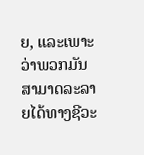ຍ, ແລະເພາະວ່າພວກມັນສາມາດລະລາຍໄດ້ທາງຊີວະ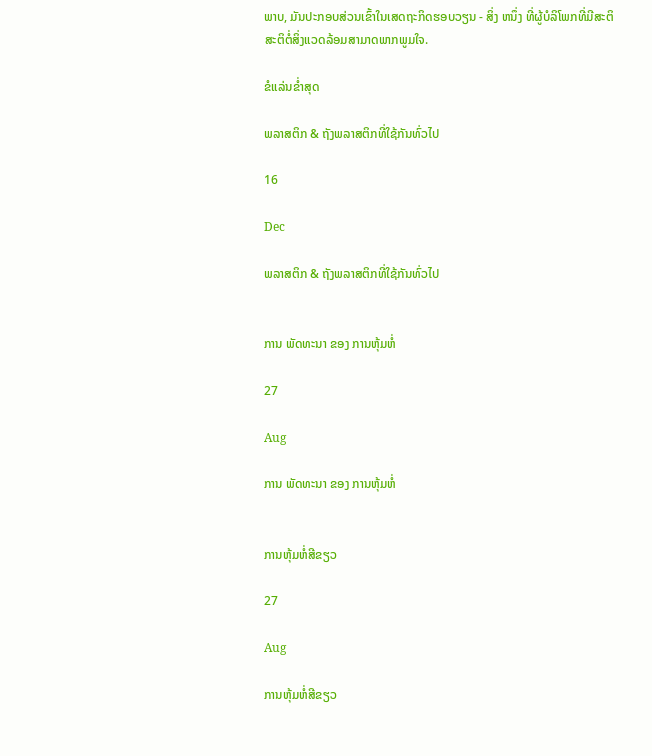ພາບ, ມັນປະກອບສ່ວນເຂົ້າໃນເສດຖະກິດຮອບວຽນ - ສິ່ງ ຫນຶ່ງ ທີ່ຜູ້ບໍລິໂພກທີ່ມີສະຕິສະຕິຕໍ່ສິ່ງແວດລ້ອມສາມາດພາກພູມໃຈ.

ຂໍແລ່ນຂໍ່າສຸດ

ພລາສຕິກ & ຖັງພລາສຕິກທີ່ໃຊ້ກັນທົ່ວໄປ

16

Dec

ພລາສຕິກ & ຖັງພລາສຕິກທີ່ໃຊ້ກັນທົ່ວໄປ


ການ ພັດທະນາ ຂອງ ການຫຸ້ມຫໍ່

27

Aug

ການ ພັດທະນາ ຂອງ ການຫຸ້ມຫໍ່


ການຫຸ້ມຫໍ່ສີຂຽວ

27

Aug

ການຫຸ້ມຫໍ່ສີຂຽວ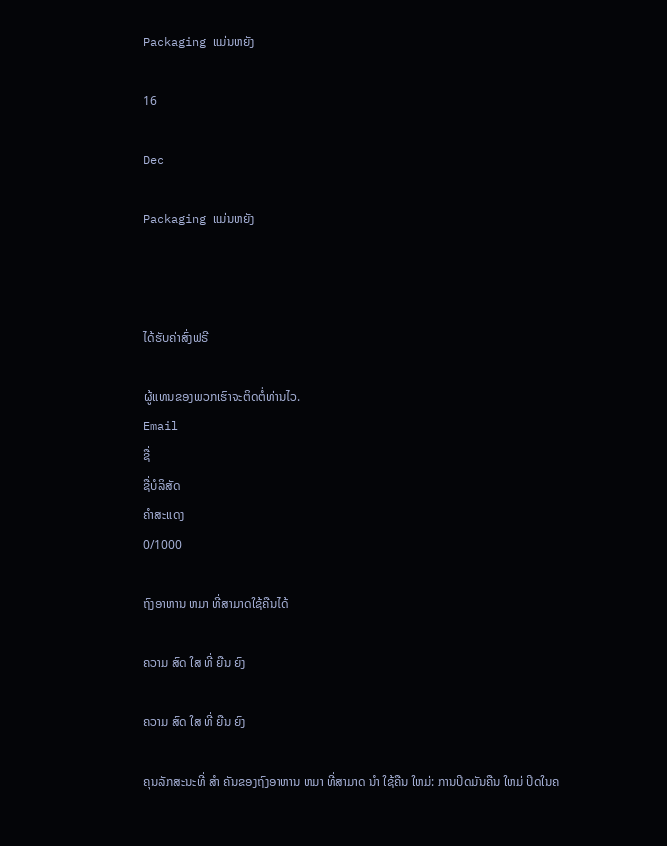Packaging ແມ່ນຫຍັງ

16

Dec

Packaging ແມ່ນຫຍັງ



ໄດ້ຮັບຄ່າສົ່ງຟຣີ

ຜູ້ແທນຂອງພວກເຮົາຈະຕິດຕໍ່ທ່ານໄວ.
Email
ຊື່
ຊື່ບໍລິສັດ
ຄຳສະແດງ
0/1000

ຖົງອາຫານ ຫມາ ທີ່ສາມາດໃຊ້ຄືນໄດ້

ຄວາມ ສົດ ໃສ ທີ່ ຍືນ ຍົງ

ຄວາມ ສົດ ໃສ ທີ່ ຍືນ ຍົງ

ຄຸນລັກສະນະທີ່ ສໍາ ຄັນຂອງຖົງອາຫານ ຫມາ ທີ່ສາມາດ ນໍາ ໃຊ້ຄືນ ໃຫມ່: ການປິດມັນຄືນ ໃຫມ່ ປິດໃນຄ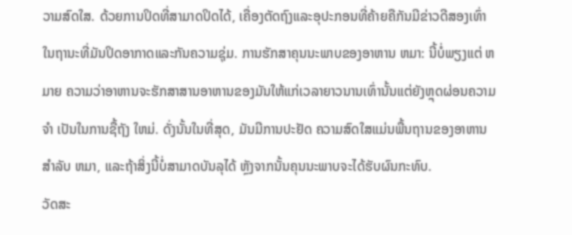ວາມສົດໃສ. ດ້ວຍການປິດທີ່ສາມາດປິດໄດ້, ເຄື່ອງຕັດຖົງແລະອຸປະກອນທີ່ຄ້າຍຄືກັນມີຂ່າວດີສອງເທົ່າໃນຖານະທີ່ມັນປິດອາກາດແລະກັນຄວາມຊຸ່ມ. ການຮັກສາຄຸນນະພາບຂອງອາຫານ ຫມາ: ນີ້ບໍ່ພຽງແຕ່ ຫມາຍ ຄວາມວ່າອາຫານຈະຮັກສາສານອາຫານຂອງມັນໃຫ້ແກ່ເວລາຍາວນານເທົ່ານັ້ນແຕ່ຍັງຫຼຸດຜ່ອນຄວາມ ຈໍາ ເປັນໃນການຊື້ຖັງ ໃຫມ່. ດັ່ງນັ້ນໃນທີ່ສຸດ, ມັນມີການປະຢັດ ຄວາມສົດໃສແມ່ນພື້ນຖານຂອງອາຫານສໍາລັບ ຫມາ, ແລະຖ້າສິ່ງນີ້ບໍ່ສາມາດບັນລຸໄດ້ ຫຼັງຈາກນັ້ນຄຸນນະພາບຈະໄດ້ຮັບຜົນກະທົບ.
ວັດສະ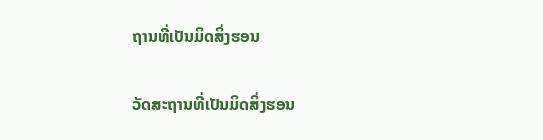ຖານທີ່ເປັນມິດສິ່ງຮອນ

ວັດສະຖານທີ່ເປັນມິດສິ່ງຮອນ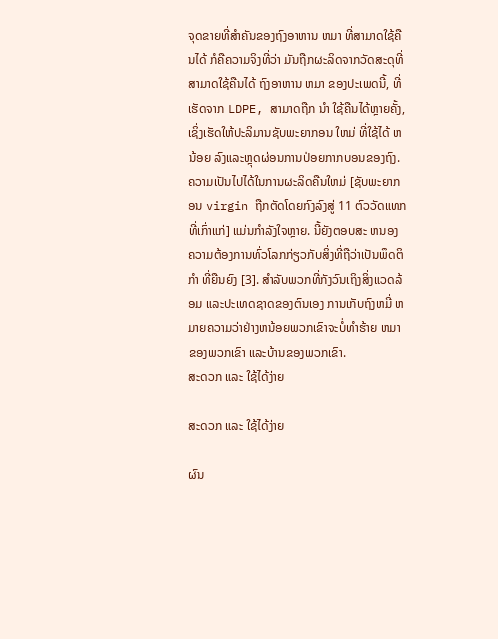ຈຸດຂາຍທີ່ສໍາຄັນຂອງຖົງອາຫານ ຫມາ ທີ່ສາມາດໃຊ້ຄືນໄດ້ ກໍຄືຄວາມຈິງທີ່ວ່າ ມັນຖືກຜະລິດຈາກວັດສະດຸທີ່ສາມາດໃຊ້ຄືນໄດ້ ຖົງອາຫານ ຫມາ ຂອງປະເພດນີ້, ທີ່ເຮັດຈາກ LDPE, ສາມາດຖືກ ນໍາ ໃຊ້ຄືນໄດ້ຫຼາຍຄັ້ງ, ເຊິ່ງເຮັດໃຫ້ປະລິມານຊັບພະຍາກອນ ໃຫມ່ ທີ່ໃຊ້ໄດ້ ຫນ້ອຍ ລົງແລະຫຼຸດຜ່ອນການປ່ອຍກາກບອນຂອງຖົງ. ຄວາມເປັນໄປໄດ້ໃນການຜະລິດຄືນໃຫມ່ [ຊັບພະຍາກອນ virgin ຖືກຕັດໂດຍກົງລົງສູ່ 11 ຕົວວັດແທກທີ່ເກົ່າແກ່] ແມ່ນກໍາລັງໃຈຫຼາຍ. ນີ້ຍັງຕອບສະ ຫນອງ ຄວາມຕ້ອງການທົ່ວໂລກກ່ຽວກັບສິ່ງທີ່ຖືວ່າເປັນພຶດຕິ ກໍາ ທີ່ຍືນຍົງ [3]. ສໍາລັບພວກທີ່ກັງວົນເຖິງສິ່ງແວດລ້ອມ ແລະປະເທດຊາດຂອງຕົນເອງ ການເກັບຖົງຫມີ່ ຫມາຍຄວາມວ່າຢ່າງຫນ້ອຍພວກເຂົາຈະບໍ່ທໍາຮ້າຍ ຫມາຂອງພວກເຂົາ ແລະບ້ານຂອງພວກເຂົາ.
ສະດວກ ແລະ ໃຊ້ໄດ້ງ່າຍ

ສະດວກ ແລະ ໃຊ້ໄດ້ງ່າຍ

ຜົນ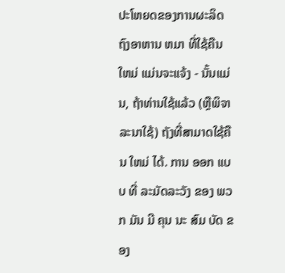ປະໂຫຍດຂອງການຜະລິດຖົງອາຫານ ຫມາ ທີ່ໃຊ້ຄືນ ໃຫມ່ ແມ່ນຈະແຈ້ງ - ນັ້ນແມ່ນ, ຖ້າທ່ານໃຊ້ແລ້ວ (ຫຼືພິຈາລະນາໃຊ້) ຖັງທີ່ສາມາດໃຊ້ຄືນ ໃຫມ່ ໄດ້. ການ ອອກ ແບບ ທີ່ ລະມັດລະວັງ ຂອງ ພວກ ມັນ ມີ ຄຸນ ນະ ສົມ ບັດ ຂອງ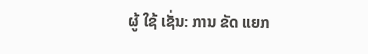ຜູ້ ໃຊ້ ເຊັ່ນ: ການ ຂັດ ແຍກ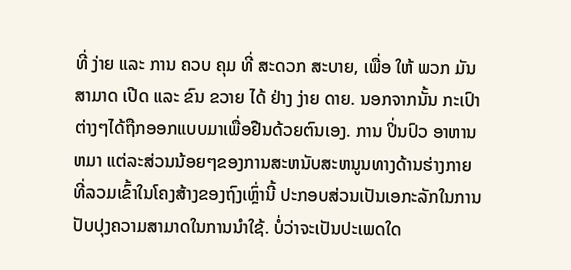ທີ່ ງ່າຍ ແລະ ການ ຄວບ ຄຸມ ທີ່ ສະດວກ ສະບາຍ, ເພື່ອ ໃຫ້ ພວກ ມັນ ສາມາດ ເປີດ ແລະ ຂົນ ຂວາຍ ໄດ້ ຢ່າງ ງ່າຍ ດາຍ. ນອກຈາກນັ້ນ ກະເປົາຕ່າງໆໄດ້ຖືກອອກແບບມາເພື່ອຢືນດ້ວຍຕົນເອງ. ການ ປິ່ນປົວ ອາຫານ ຫມາ ແຕ່ລະສ່ວນນ້ອຍໆຂອງການສະຫນັບສະຫນູນທາງດ້ານຮ່າງກາຍ ທີ່ລວມເຂົ້າໃນໂຄງສ້າງຂອງຖົງເຫຼົ່ານີ້ ປະກອບສ່ວນເປັນເອກະລັກໃນການປັບປຸງຄວາມສາມາດໃນການນໍາໃຊ້. ບໍ່ວ່າຈະເປັນປະເພດໃດ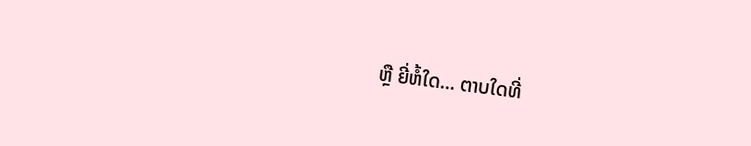ຫຼື ຍີ່ຫໍ້ໃດ... ຕາບໃດທີ່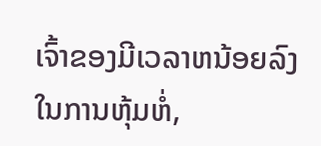ເຈົ້າຂອງມີເວລາຫນ້ອຍລົງໃນການຫຸ້ມຫໍ່,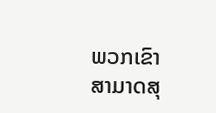ພວກເຂົາສາມາດສຸ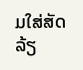ມໃສ່ສັດລ້ຽ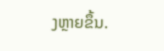ງຫຼາຍຂຶ້ນ.